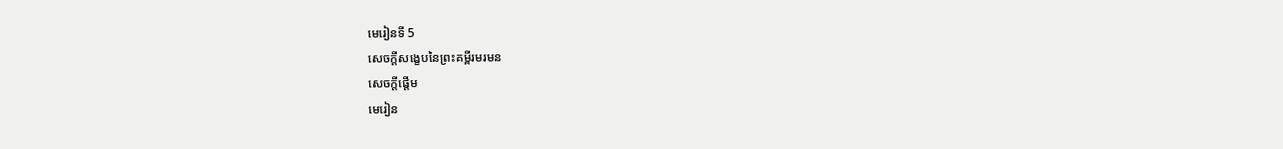មេរៀនទី 5
សេចក្ដីសង្ខេបនៃព្រះគម្ពីរមរមន
សេចក្តីផ្ដើម
មេរៀន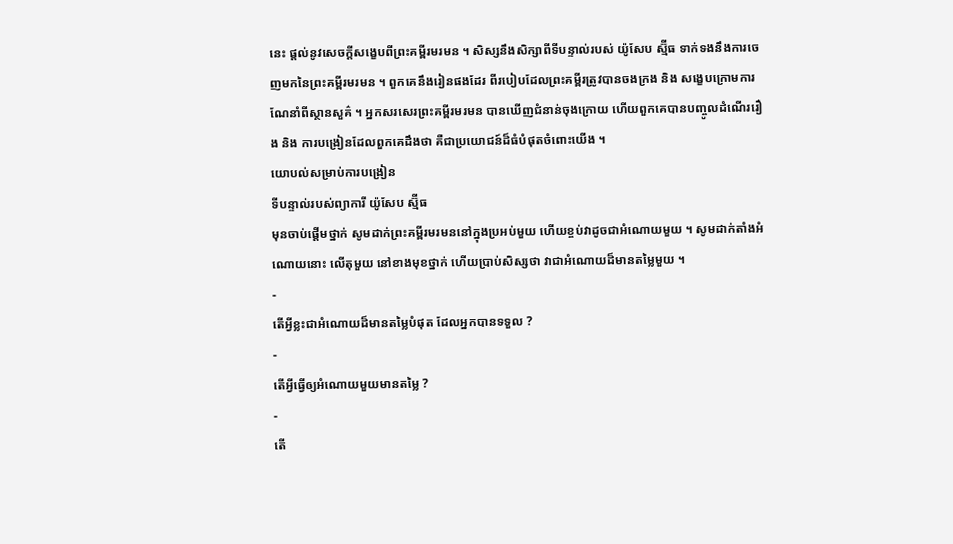នេះ ផ្ដល់នូវសេចក្ដីសង្ខេបពីព្រះគម្ពីរមរមន ។ សិស្សនឹងសិក្សាពីទីបន្ទាល់របស់ យ៉ូសែប ស្ម៊ីធ ទាក់ទងនឹងការចេញមកនៃព្រះគម្ពីរមរមន ។ ពួកគេនឹងរៀនផងដែរ ពីរបៀបដែលព្រះគម្ពីរត្រូវបានចងក្រង និង សង្ខេបក្រោមការណែនាំពីស្ថានសួគ៌ ។ អ្នកសរសេរព្រះគម្ពីរមរមន បានឃើញជំនាន់ចុងក្រោយ ហើយពួកគេបានបញ្ចូលដំណើររឿង និង ការបង្រៀនដែលពួកគេដឹងថា គឺជាប្រយោជន៍ដ៏ធំបំផុតចំពោះយើង ។
យោបល់សម្រាប់ការបង្រៀន
ទីបន្ទាល់របស់ព្យាការី យ៉ូសែប ស្ម៊ីធ
មុនចាប់ផ្ដើមថ្នាក់ សូមដាក់ព្រះគម្ពីរមរមននៅក្នុងប្រអប់មួយ ហើយខ្ចប់វាដូចជាអំណោយមួយ ។ សូមដាក់តាំងអំណោយនោះ លើតុមួយ នៅខាងមុខថ្នាក់ ហើយប្រាប់សិស្សថា វាជាអំណោយដ៏មានតម្លៃមួយ ។
-
តើអ្វីខ្លះជាអំណោយដ៏មានតម្លៃបំផុត ដែលអ្នកបានទទួល ?
-
តើអ្វីធ្វើឲ្យអំណោយមួយមានតម្លៃ ?
-
តើ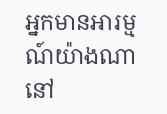អ្នកមានអារម្មណ៍យ៉ាងណា នៅ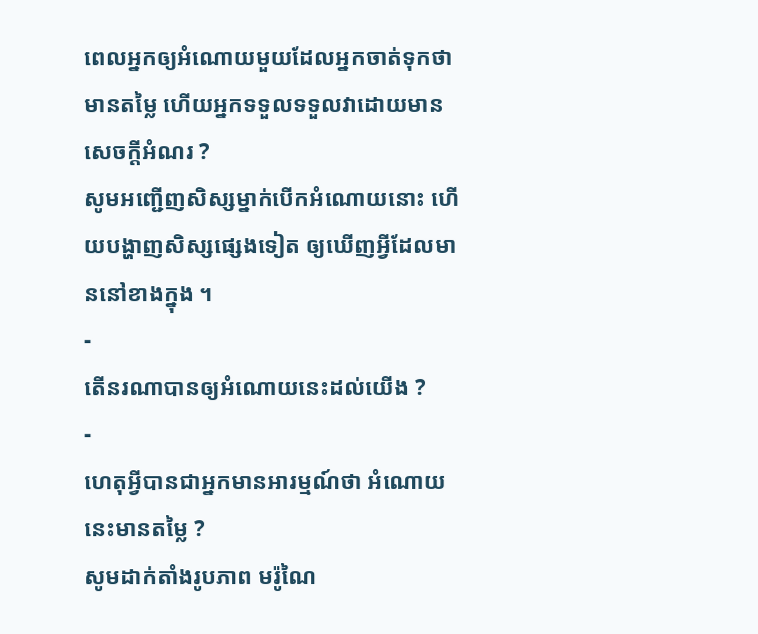ពេលអ្នកឲ្យអំណោយមួយដែលអ្នកចាត់ទុកថា មានតម្លៃ ហើយអ្នកទទួលទទួលវាដោយមានសេចក្ដីអំណរ ?
សូមអញ្ជើញសិស្សម្នាក់បើកអំណោយនោះ ហើយបង្ហាញសិស្សផ្សេងទៀត ឲ្យឃើញអ្វីដែលមាននៅខាងក្នុង ។
-
តើនរណាបានឲ្យអំណោយនេះដល់យើង ?
-
ហេតុអ្វីបានជាអ្នកមានអារម្មណ៍ថា អំណោយនេះមានតម្លៃ ?
សូមដាក់តាំងរូបភាព មរ៉ូណៃ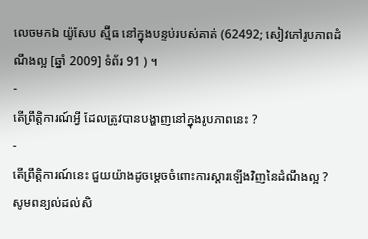លេចមកឯ យ៉ូសែប ស្ម៊ីធ នៅក្នុងបន្ទប់របស់គាត់ (62492; សៀវភៅរូបភាពដំណឹងល្អ [ឆ្នាំ 2009] ទំព័រ 91 ) ។
-
តើព្រឹត្តិការណ៍អ្វី ដែលត្រូវបានបង្ហាញនៅក្នុងរូបភាពនេះ ?
-
តើព្រឹត្តិការណ៍នេះ ជួយយ៉ាងដូចម្ដេចចំពោះការស្ដារឡើងវិញនៃដំណឹងល្អ ?
សូមពន្យល់ដល់សិ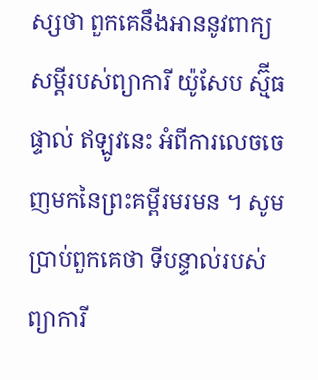ស្សថា ពួកគេនឹងអាននូវពាក្យសម្ដីរបស់ព្យាការី យ៉ូសែប ស្ម៊ីធ ផ្ទាល់ ឥឡូវនេះ អំពីការលេចចេញមកនៃព្រះគម្ពីរមរមន ។ សូមប្រាប់ពួកគេថា ទីបន្ទាល់របស់ព្យាការី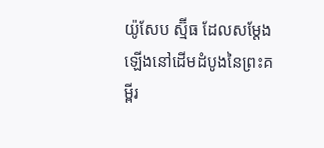យ៉ូសែប ស្ម៊ីធ ដែលសម្ដែងឡើងនៅដើមដំបូងនៃព្រះគម្ពីរ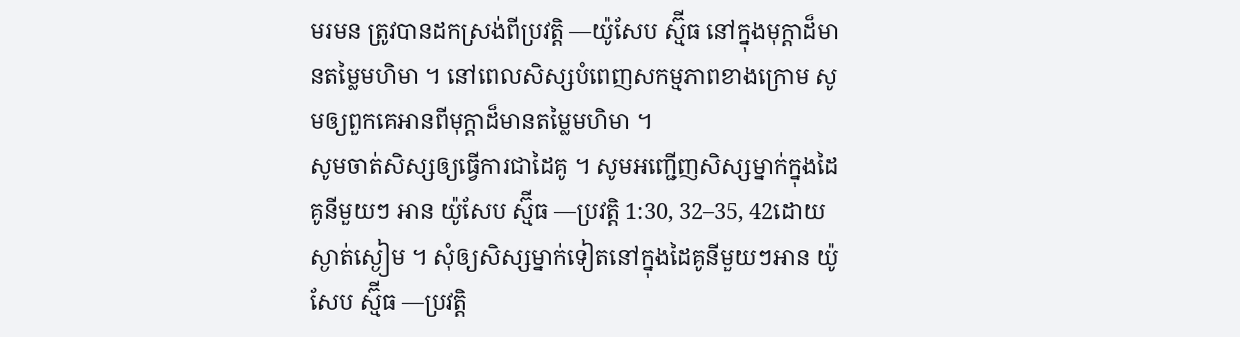មរមន ត្រូវបានដកស្រង់ពីប្រវត្តិ —យ៉ូសែប ស្ម៊ីធ នៅក្នុងមុក្តាដ៏មានតម្លៃមហិមា ។ នៅពេលសិស្សបំពេញសកម្មភាពខាងក្រោម សូមឲ្យពួកគេអានពីមុក្តាដ៏មានតម្លៃមហិមា ។
សូមចាត់សិស្សឲ្យធ្វើការជាដៃគូ ។ សូមអញ្ជើញសិស្សម្នាក់ក្នុងដៃគូនីមួយៗ អាន យ៉ូសែប ស្ម៊ីធ —ប្រវត្តិ 1:30, 32–35, 42ដោយស្ងាត់ស្ងៀម ។ សុំឲ្យសិស្សម្នាក់ទៀតនៅក្នុងដៃគូនីមួយៗអាន យ៉ូសែប ស្ម៊ីធ —ប្រវត្តិ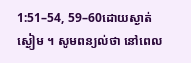1:51–54, 59–60ដោយស្ងាត់ស្ងៀម ។ សូមពន្យល់ថា នៅពេល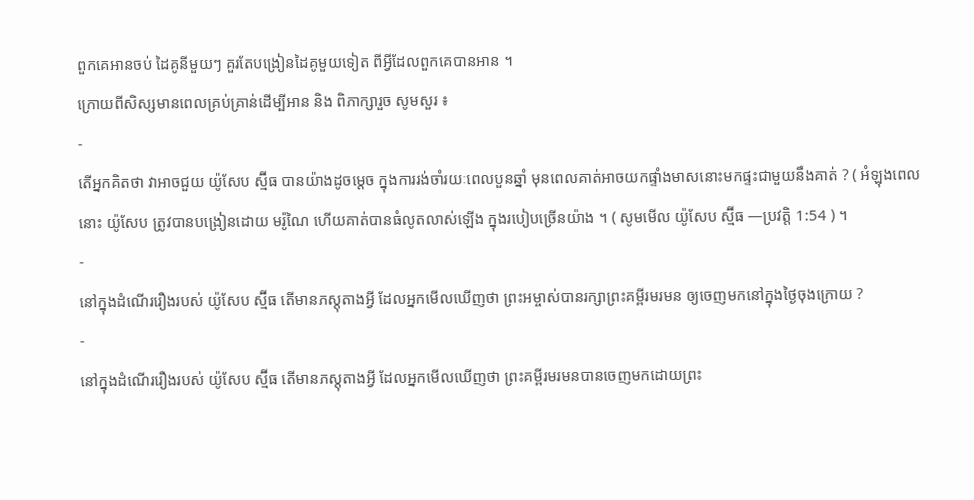ពួកគេអានចប់ ដៃគូនីមួយៗ គួរតែបង្រៀនដៃគូមួយទៀត ពីអ្វីដែលពួកគេបានអាន ។
ក្រោយពីសិស្សមានពេលគ្រប់គ្រាន់ដើម្បីអាន និង ពិភាក្សារួច សូមសួរ ៖
-
តើអ្នកគិតថា វាអាចជួយ យ៉ូសែប ស្ម៊ីធ បានយ៉ាងដូចម្ដេច ក្នុងការរង់ចាំរយៈពេលបួនឆ្នាំ មុនពេលគាត់អាចយកផ្ទាំងមាសនោះមកផ្ទះជាមួយនឹងគាត់ ? ( អំឡុងពេលនោះ យ៉ូសែប ត្រូវបានបង្រៀនដោយ មរ៉ូណៃ ហើយគាត់បានធំលូតលាស់ឡើង ក្នុងរបៀបច្រើនយ៉ាង ។ ( សូមមើល យ៉ូសែប ស្ម៊ីធ —ប្រវត្តិ 1:54 ) ។
-
នៅក្នុងដំណើររឿងរបស់ យ៉ូសែប ស្ម៊ីធ តើមានភស្ដុតាងអ្វី ដែលអ្នកមើលឃើញថា ព្រះអម្ចាស់បានរក្សាព្រះគម្ពីរមរមន ឲ្យចេញមកនៅក្នុងថ្ងៃចុងក្រោយ ?
-
នៅក្នុងដំណើររឿងរបស់ យ៉ូសែប ស្ម៊ីធ តើមានភស្ដុតាងអ្វី ដែលអ្នកមើលឃើញថា ព្រះគម្ពីរមរមនបានចេញមកដោយព្រះ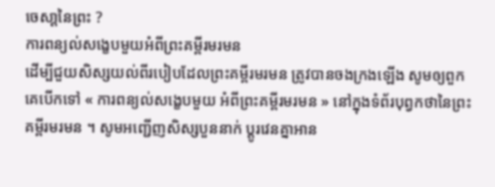ចេសា្ដនៃព្រះ ?
ការពន្យល់សង្ខេបមួយអំពីព្រះគម្ពីរមរមន
ដើម្បីជួយសិស្សយល់ពីរបៀបដែលព្រះគម្ពីរមរមន ត្រូវបានចងក្រងឡើង សូមឲ្យពួកគេបើកទៅ « ការពន្យល់សង្ខេបមួយ អំពីព្រះគម្ពីរមរមន » នៅក្នុងទំព័របុព្វកថានៃព្រះគម្ពីរមរមន ។ សូមអញ្ជើញសិស្សបួននាក់ ប្ដូរវេនគ្នាអាន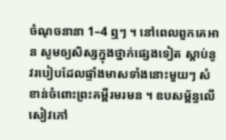ចំណុចនានា 1–4 ឮៗ ។ នៅពេលពួកគេអាន សូមឲ្យសិស្សក្នុងថ្នាក់ផ្សេងទៀត ស្ដាប់នូវរបៀបដែលផ្ទាំងមាសទាំងនោះមួយៗ សំខាន់ចំពោះព្រះគម្ពីរមរមន ។ ឧបសម្ព័ន្ធលើសៀវភៅ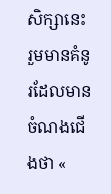សិក្សានេះ រួមមានគំនូរដែលមានចំណងជើងថា «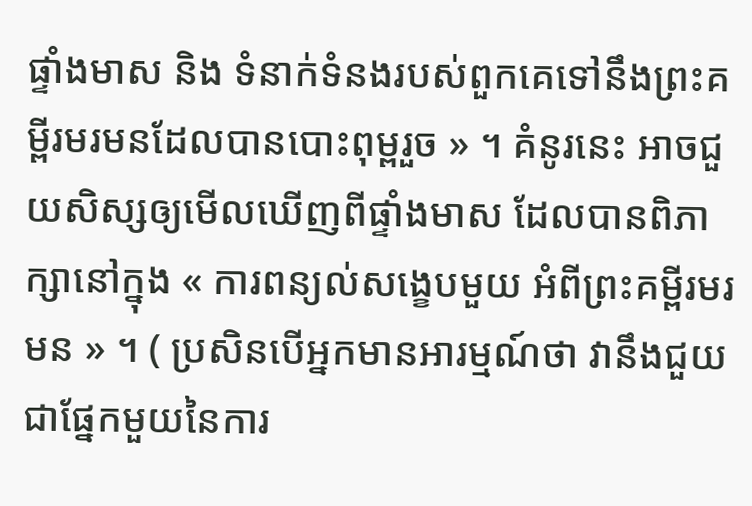ផ្ទាំងមាស និង ទំនាក់ទំនងរបស់ពួកគេទៅនឹងព្រះគម្ពីរមរមនដែលបានបោះពុម្ពរួច » ។ គំនូរនេះ អាចជួយសិស្សឲ្យមើលឃើញពីផ្ទាំងមាស ដែលបានពិភាក្សានៅក្នុង « ការពន្យល់សង្ខេបមួយ អំពីព្រះគម្ពីរមរមន » ។ ( ប្រសិនបើអ្នកមានអារម្មណ៍ថា វានឹងជួយជាផ្នែកមួយនៃការ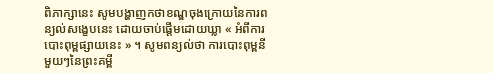ពិភាក្សានេះ សូមបង្ហាញកថាខណ្ឌចុងក្រោយនៃការពន្យល់សង្ខេបនេះ ដោយចាប់ផ្ដើមដោយឃ្លា « អំពីការបោះពុម្ពផ្សាយនេះ » ។ សូមពន្យល់ថា ការបោះពុម្ពនីមួយៗនៃព្រះគម្ពី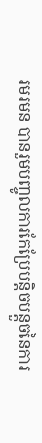រមរមន បានរួមបញ្ចូលការកែប្រែបន្ដិចបន្ដួចនៃការ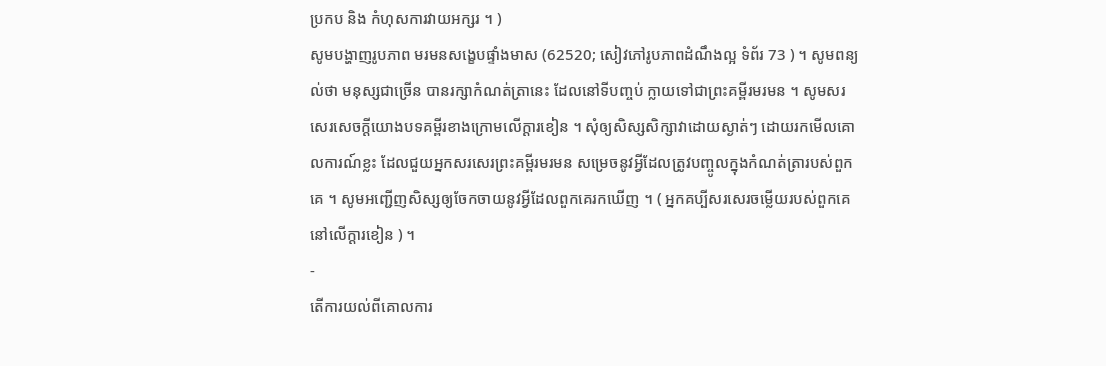ប្រកប និង កំហុសការវាយអក្សរ ។ )
សូមបង្ហាញរូបភាព មរមនសង្ខេបផ្ទាំងមាស (62520; សៀវភៅរូបភាពដំណឹងល្អ ទំព័រ 73 ) ។ សូមពន្យល់ថា មនុស្សជាច្រើន បានរក្សាកំណត់ត្រានេះ ដែលនៅទីបញ្ចប់ ក្លាយទៅជាព្រះគម្ពីរមរមន ។ សូមសរសេរសេចក្តីយោងបទគម្ពីរខាងក្រោមលើក្ដារខៀន ។ សុំឲ្យសិស្សសិក្សាវាដោយស្ងាត់ៗ ដោយរកមើលគោលការណ៍ខ្លះ ដែលជួយអ្នកសរសេរព្រះគម្ពីរមរមន សម្រេចនូវអ្វីដែលត្រូវបញ្ចូលក្នុងកំណត់ត្រារបស់ពួកគេ ។ សូមអញ្ជើញសិស្សឲ្យចែកចាយនូវអ្វីដែលពួកគេរកឃើញ ។ ( អ្នកគប្បីសរសេរចម្លើយរបស់ពួកគេនៅលើក្ដារខៀន ) ។
-
តើការយល់ពីគោលការ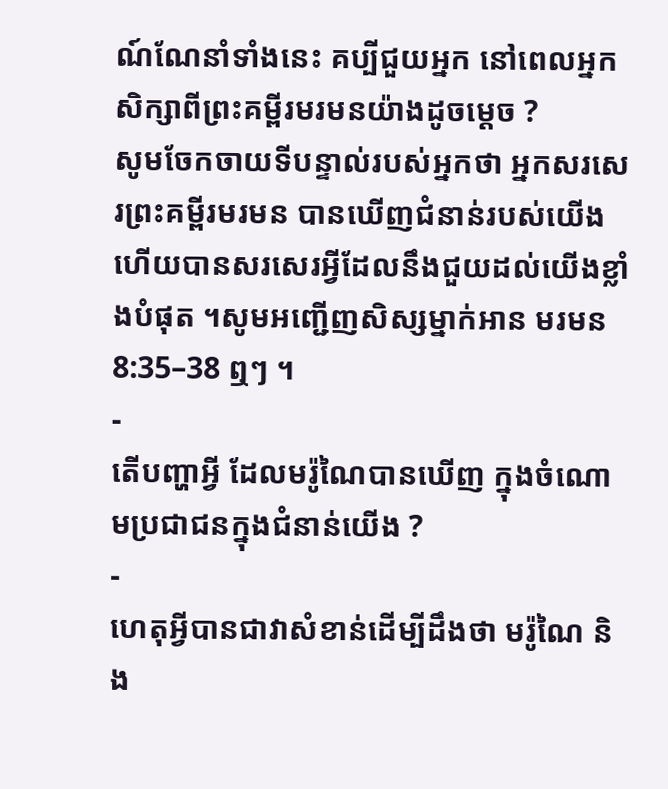ណ៍ណែនាំទាំងនេះ គប្បីជួយអ្នក នៅពេលអ្នកសិក្សាពីព្រះគម្ពីរមរមនយ៉ាងដូចម្ដេច ?
សូមចែកចាយទីបន្ទាល់របស់អ្នកថា អ្នកសរសេរព្រះគម្ពីរមរមន បានឃើញជំនាន់របស់យើង ហើយបានសរសេរអ្វីដែលនឹងជួយដល់យើងខ្លាំងបំផុត ។សូមអញ្ជើញសិស្សម្នាក់អាន មរមន 8:35–38 ឮៗ ។
-
តើបញ្ហាអ្វី ដែលមរ៉ូណៃបានឃើញ ក្នុងចំណោមប្រជាជនក្នុងជំនាន់យើង ?
-
ហេតុអ្វីបានជាវាសំខាន់ដើម្បីដឹងថា មរ៉ូណៃ និង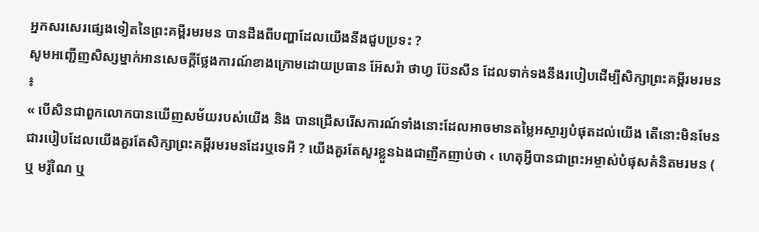អ្នកសរសេរផ្សេងទៀតនៃព្រះគម្ពីរមរមន បានដឹងពីបញ្ហាដែលយើងនឹងជួបប្រទះ ?
សូមអញ្ជើញសិស្សម្នាក់អានសេចក្ដីថ្លែងការណ៍ខាងក្រោមដោយប្រធាន អ៊ែសរ៉ា ថាហ្វ ប៊ែនសឹន ដែលទាក់ទងនឹងរបៀបដើម្បីសិក្សាព្រះគម្ពីរមរមន ៖
« បើសិនជាពួកលោកបានឃើញសម័យរបស់យើង និង បានជ្រើសរើសការណ៍ទាំងនោះដែលអាចមានតម្លៃអស្ចារ្យបំផុតដល់យើង តើនោះមិនមែនជារបៀបដែលយើងគួរតែសិក្សាព្រះគម្ពីរមរមនដែរឬទេអី ? យើងគួរតែសួរខ្លួនឯងជាញឹកញាប់ថា ‹ ហេតុអ្វីបានជាព្រះអម្ចាស់បំផុសគំនិតមរមន ( ឬ មរ៉ូណៃ ឬ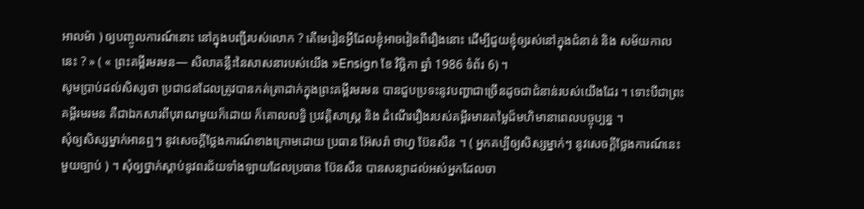អាលម៉ា ) ឲ្យបញ្ចូលការណ៍នោះ នៅក្នុងបញ្ជីរបស់លោក ? តើមេរៀនអ្វីដែលខ្ញុំអាចរៀនពីរឿងនោះ ដើម្បីជួយខ្ញុំឲ្យរស់នៅក្នុងជំនាន់ និង សម័យកាលនេះ ? » ( « ព្រះគម្ពីរមរមន— សិលាគន្លឹះនៃសាសនារបស់យើង »Ensign ខែ វិច្ឆិកា ឆ្នាំ 1986 ទំព័រ 6) ។
សូមប្រាប់ដល់សិស្សថា ប្រជាជនដែលត្រូវបានកត់ត្រាដាក់ក្នុងព្រះគម្ពីរមរមន បានជួបប្រទះនូវបញ្ហាជាច្រើនដូចជាជំនាន់របស់យើងដែរ ។ ទោះបីជាព្រះគម្ពីរមរមន គឺជាឯកសារពីបុរាណមួយក៏ដោយ ក៏គោលលទ្ធិ ប្រវត្តិសាស្ដ្រ និង ដំណើររឿងរបស់គម្ពីរមានតម្លៃដ៏មហិមានាពេលបច្ចុប្បន្ន ។
សុំឲ្យសិស្សម្នាក់អានឮៗ នូវសេចក្ដីថ្លែងការណ៍ខាងក្រោមដោយ ប្រធាន អ៊ែសរ៉ា ថាហ្វ ប៊ែនសឹន ។ ( អ្នកគប្បីឲ្យសិស្សម្នាក់ៗ នូវសេចក្ដីថ្លែងការណ៍នេះមួយច្បាប់ ) ។ សុំឲ្យថ្នាក់ស្ដាប់នូវពរជ័យទាំងឡាយដែលប្រធាន ប៊ែនសឹន បានសន្យាដល់អស់អ្នកដែលចា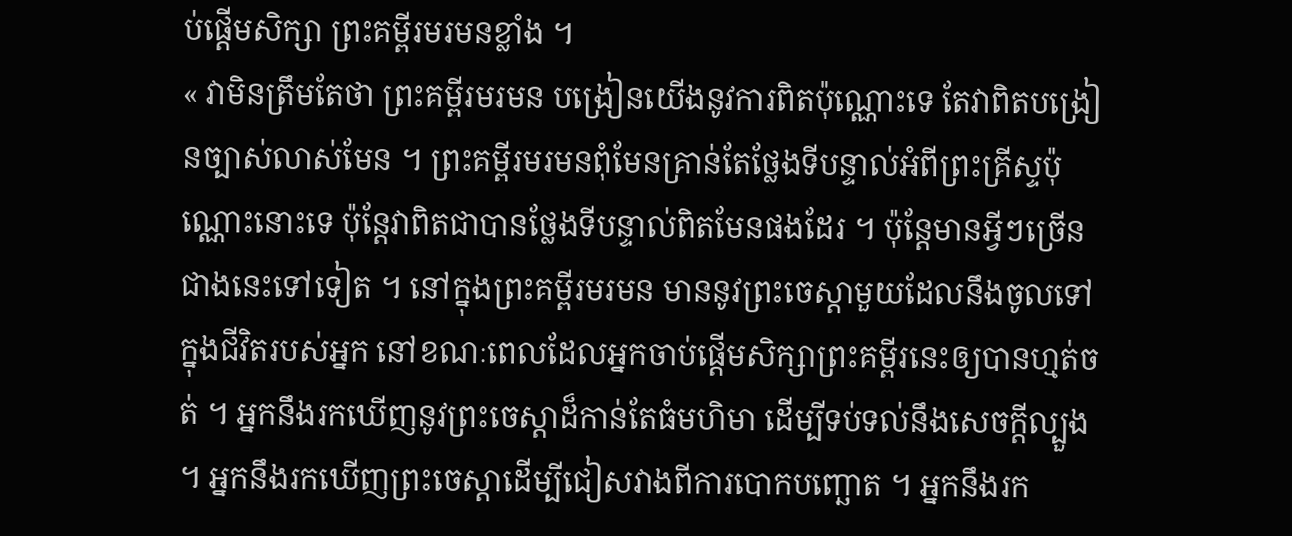ប់ផ្ដើមសិក្សា ព្រះគម្ពីរមរមនខ្លាំង ។
« វាមិនត្រឹមតែថា ព្រះគម្ពីរមរមន បង្រៀនយើងនូវការពិតប៉ុណ្ណោះទេ តែវាពិតបង្រៀនច្បាស់លាស់មែន ។ ព្រះគម្ពីរមរមនពុំមែនគ្រាន់តែថ្លែងទីបន្ទាល់អំពីព្រះគ្រីស្ទប៉ុណ្ណោះនោះទេ ប៉ុន្ដែវាពិតជាបានថ្លែងទីបន្ទាល់ពិតមែនផងដែរ ។ ប៉ុន្តែមានអ្វីៗច្រើនជាងនេះទៅទៀត ។ នៅក្នុងព្រះគម្ពីរមរមន មាននូវព្រះចេស្ដាមួយដែលនឹងចូលទៅក្នុងជីវិតរបស់អ្នក នៅខណៈពេលដែលអ្នកចាប់ផ្តើមសិក្សាព្រះគម្ពីរនេះឲ្យបានហ្មត់ចត់ ។ អ្នកនឹងរកឃើញនូវព្រះចេស្ដាដ៏កាន់តែធំមហិមា ដើម្បីទប់ទល់នឹងសេចក្តីល្បួង ។ អ្នកនឹងរកឃើញព្រះចេស្ដាដើម្បីជៀសវាងពីការបោកបញ្ឆោត ។ អ្នកនឹងរក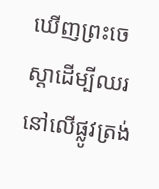ឃើញព្រះចេស្ដាដើម្បីឈរនៅលើផ្លូវត្រង់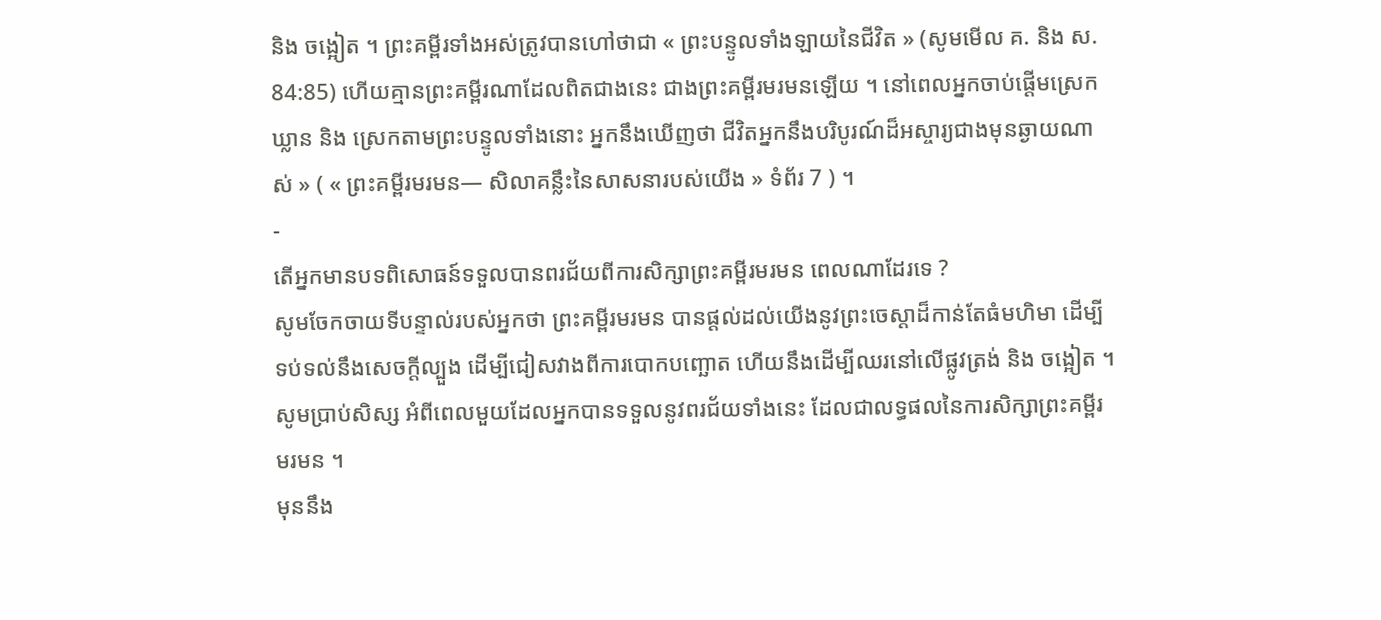និង ចង្អៀត ។ ព្រះគម្ពីរទាំងអស់ត្រូវបានហៅថាជា « ព្រះបន្ទូលទាំងឡាយនៃជីវិត » (សូមមើល គ. និង ស. 84:85) ហើយគ្មានព្រះគម្ពីរណាដែលពិតជាងនេះ ជាងព្រះគម្ពីរមរមនឡើយ ។ នៅពេលអ្នកចាប់ផ្ដើមស្រេកឃ្លាន និង ស្រេកតាមព្រះបន្ទូលទាំងនោះ អ្នកនឹងឃើញថា ជីវិតអ្នកនឹងបរិបូរណ៍ដ៏អស្ចារ្យជាងមុនឆ្ងាយណាស់ » ( « ព្រះគម្ពីរមរមន— សិលាគន្លឹះនៃសាសនារបស់យើង » ទំព័រ 7 ) ។
-
តើអ្នកមានបទពិសោធន៍ទទួលបានពរជ័យពីការសិក្សាព្រះគម្ពីរមរមន ពេលណាដែរទេ ?
សូមចែកចាយទីបន្ទាល់របស់អ្នកថា ព្រះគម្ពីរមរមន បានផ្ដល់ដល់យើងនូវព្រះចេស្ដាដ៏កាន់តែធំមហិមា ដើម្បីទប់ទល់នឹងសេចក្ដីល្បួង ដើម្បីជៀសវាងពីការបោកបញ្ឆោត ហើយនឹងដើម្បីឈរនៅលើផ្លូវត្រង់ និង ចង្អៀត ។សូមប្រាប់សិស្ស អំពីពេលមួយដែលអ្នកបានទទួលនូវពរជ័យទាំងនេះ ដែលជាលទ្ធផលនៃការសិក្សាព្រះគម្ពីរមរមន ។
មុននឹង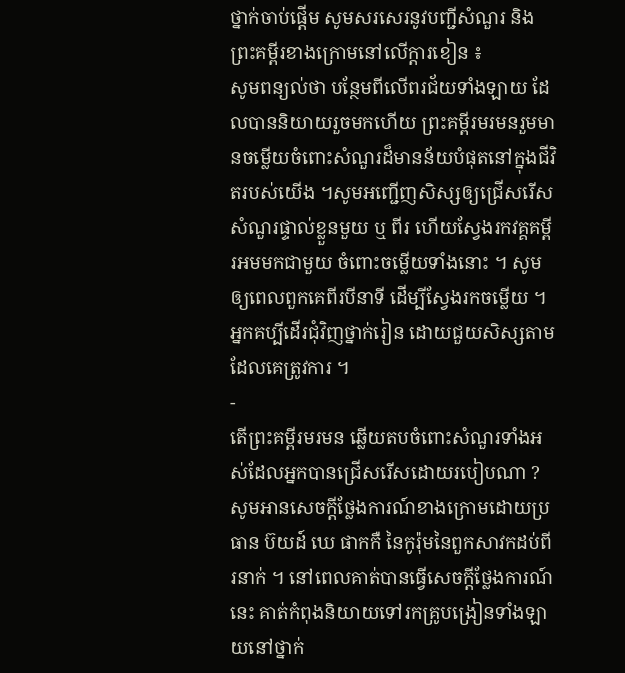ថ្នាក់ចាប់ផ្តើម សូមសរសេរនូវបញ្ជីសំណួរ និង ព្រះគម្ពីរខាងក្រោមនៅលើក្ដារខៀន ៖
សូមពន្យល់ថា បន្ថែមពីលើពរជ័យទាំងឡាយ ដែលបាននិយាយរួចមកហើយ ព្រះគម្ពីរមរមនរួមមានចម្លើយចំពោះសំណួរដ៏មានន័យបំផុតនៅក្នុងជីវិតរបស់យើង ។សូមអញ្ជើញសិស្សឲ្យជ្រើសរើសសំណួរផ្ទាល់ខ្លួនមួយ ឬ ពីរ ហើយស្វែងរកវគ្គគម្ពីរអមមកជាមួយ ចំពោះចម្លើយទាំងនោះ ។ សូមឲ្យពេលពួកគេពីរបីនាទី ដើម្បីស្វែងរកចម្លើយ ។ អ្នកគប្បីដើរជុំវិញថ្នាក់រៀន ដោយជួយសិស្សតាមដែលគេត្រូវការ ។
-
តើព្រះគម្ពីរមរមន ឆ្លើយតបចំពោះសំណួរទាំងអស់ដែលអ្នកបានជ្រើសរើសដោយរបៀបណា ?
សូមអានសេចក្ដីថ្លែងការណ៍ខាងក្រោមដោយប្រធាន ប៊យដ៍ ឃេ ផាកកឺ នៃកូរ៉ុមនៃពួកសាវកដប់ពីរនាក់ ។ នៅពេលគាត់បានធ្វើសេចក្ដីថ្លែងការណ៍នេះ គាត់កំពុងនិយាយទៅរកគ្រូបង្រៀនទាំងឡាយនៅថ្នាក់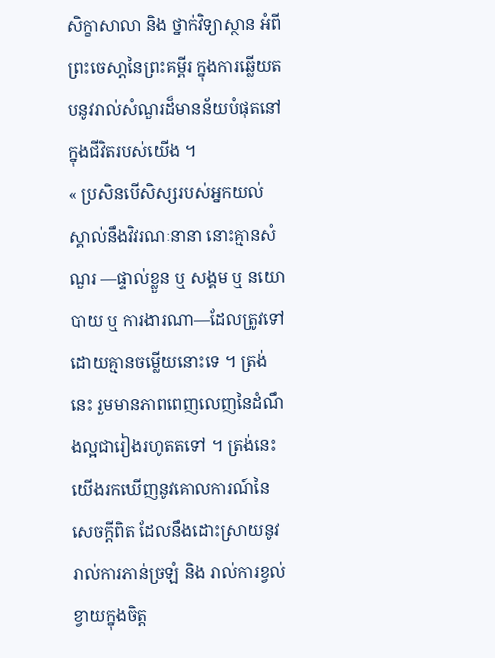សិក្ខាសាលា និង ថ្នាក់វិទ្យាស្ថាន អំពីព្រះចេសា្ដនៃព្រះគម្ពីរ ក្នុងការឆ្លើយតបនូវរាល់សំណួរដ៏មានន័យបំផុតនៅក្នុងជីវិតរបស់យើង ។
« ប្រសិនបើសិស្សរបស់អ្នកយល់ស្គាល់នឹងវិវរណៈនានា នោះគ្មានសំណួរ —ផ្ទាល់ខ្លួន ឬ សង្គម ឬ នយោបាយ ឬ ការងារណា—ដែលត្រូវទៅដោយគ្មានចម្លើយនោះទេ ។ ត្រង់នេះ រួមមានភាពពេញលេញនៃដំណឹងល្អជារៀងរហូតតទៅ ។ ត្រង់នេះ យើងរកឃើញនូវគោលការណ៍នៃសេចក្ដីពិត ដែលនឹងដោះស្រាយនូវរាល់ការភាន់ច្រឡំ និង រាល់ការខ្វល់ខ្វាយក្នុងចិត្ត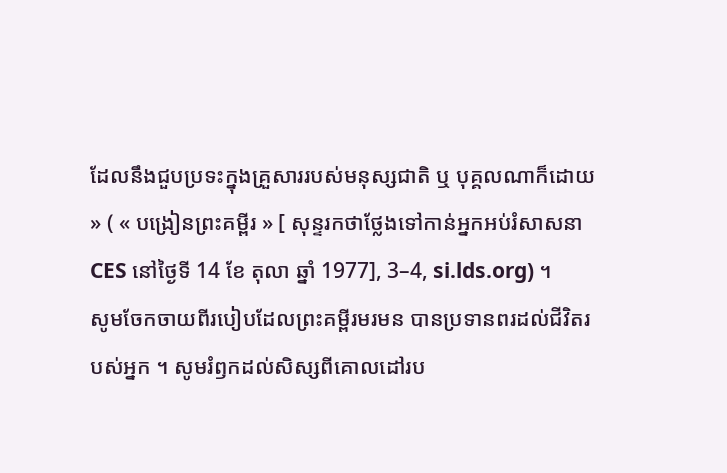ដែលនឹងជួបប្រទះក្នុងគ្រួសាររបស់មនុស្សជាតិ ឬ បុគ្គលណាក៏ដោយ » ( « បង្រៀនព្រះគម្ពីរ » [ សុន្ទរកថាថ្លែងទៅកាន់អ្នកអប់រំសាសនា CES នៅថ្ងៃទី 14 ខែ តុលា ឆ្នាំ 1977], 3–4, si.lds.org) ។
សូមចែកចាយពីរបៀបដែលព្រះគម្ពីរមរមន បានប្រទានពរដល់ជីវិតរបស់អ្នក ។ សូមរំឭកដល់សិស្សពីគោលដៅរប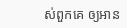ស់ពួកគេ ឲ្យអាន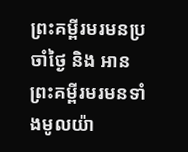ព្រះគម្ពីរមរមនប្រចាំថ្ងៃ និង អានព្រះគម្ពីរមរមនទាំងមូលយ៉ា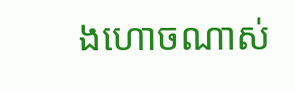ងហោចណាស់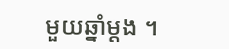មួយឆ្នាំម្ដង ។